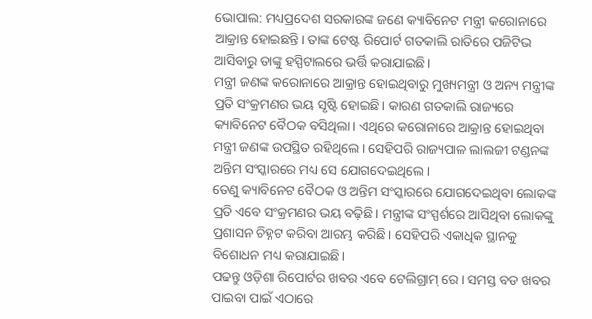ଭୋପାଲ: ମଧ୍ୟପ୍ରଦେଶ ସରକାରଙ୍କ ଜଣେ କ୍ୟାବିନେଟ ମନ୍ତ୍ରୀ କରୋନାରେ ଆକ୍ରାନ୍ତ ହୋଇଛନ୍ତି। ତାଙ୍କ ଟେଷ୍ଟ ରିପୋର୍ଟ ଗତକାଲି ରାତିରେ ପଜିଟିଭ ଆସିବାରୁ ତାଙ୍କୁ ହସ୍ପିଟାଲରେ ଭର୍ତ୍ତି କରାଯାଇଛି।
ମନ୍ତ୍ରୀ ଜଣଙ୍କ କରୋନାରେ ଆକ୍ରାନ୍ତ ହୋଇଥିବାରୁ ମୁଖ୍ୟମନ୍ତ୍ରୀ ଓ ଅନ୍ୟ ମନ୍ତ୍ରୀଙ୍କ ପ୍ରତି ସଂକ୍ରମଣର ଭୟ ସୃଷ୍ଟି ହୋଇଛି। କାରଣ ଗତକାଲି ରାଜ୍ୟରେ କ୍ୟାବିନେଟ ବୈଠକ ବସିଥିଲା। ଏଥିରେ କରୋନାରେ ଆକ୍ରାନ୍ତ ହୋଇଥିବା ମନ୍ତ୍ରୀ ଜଣଙ୍କ ଉପସ୍ଥିତ ରହିଥିଲେ। ସେହିପରି ରାଜ୍ୟପାଳ ଲାଲଜୀ ଟଣ୍ଡନଙ୍କ ଅନ୍ତିମ ସଂସ୍କାରରେ ମଧ୍ୟ ସେ ଯୋଗଦେଇଥିଲେ।
ତେଣୁ କ୍ୟାବିନେଟ ବୈଠକ ଓ ଅନ୍ତିମ ସଂସ୍କାରରେ ଯୋଗଦେଇଥିବା ଲୋକଙ୍କ ପ୍ରତି ଏବେ ସଂକ୍ରମଣର ଭୟ ବଢ଼ିଛି। ମନ୍ତ୍ରୀଙ୍କ ସଂସ୍ପର୍ଶରେ ଆସିଥିବା ଲୋକଙ୍କୁ ପ୍ରଶାସନ ଚିହ୍ନଟ କରିବା ଆରମ୍ଭ କରିଛି। ସେହିପରି ଏକାଧିକ ସ୍ଥାନକୁ ବିଶୋଧନ ମଧ୍ୟ କରାଯାଇଛି।
ପଢନ୍ତୁ ଓଡ଼ିଶା ରିପୋର୍ଟର ଖବର ଏବେ ଟେଲିଗ୍ରାମ୍ ରେ। ସମସ୍ତ ବଡ ଖବର ପାଇବା ପାଇଁ ଏଠାରେ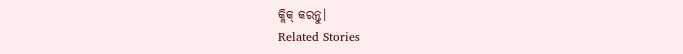କ୍ଲିକ୍ କରନ୍ତୁ।
Related Stories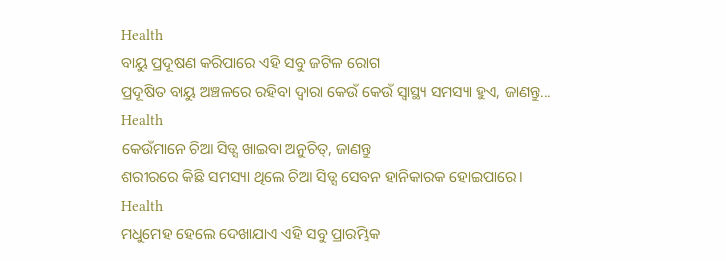Health
ବାୟୁ ପ୍ରଦୂଷଣ କରିପାରେ ଏହି ସବୁ ଜଟିଳ ରୋଗ
ପ୍ରଦୂଷିତ ବାୟୁ ଅଞ୍ଚଳରେ ରହିବା ଦ୍ୱାରା କେଉଁ କେଉଁ ସ୍ୱାସ୍ଥ୍ୟ ସମସ୍ୟା ହୁଏ, ଜାଣନ୍ତୁ...
Health
କେଉଁମାନେ ଚିଆ ସିଡ୍ସ ଖାଇବା ଅନୁଚିତ୍, ଜାଣନ୍ତୁ
ଶରୀରରେ କିଛି ସମସ୍ୟା ଥିଲେ ଚିଆ ସିଡ୍ସ ସେବନ ହାନିକାରକ ହୋଇପାରେ।
Health
ମଧୁମେହ ହେଲେ ଦେଖାଯାଏ ଏହି ସବୁ ପ୍ରାରମ୍ଭିକ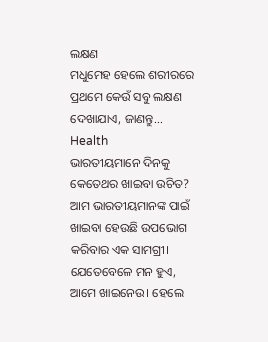ଲକ୍ଷଣ
ମଧୁମେହ ହେଲେ ଶରୀରରେ ପ୍ରଥମେ କେଉଁ ସବୁ ଲକ୍ଷଣ ଦେଖାଯାଏ, ଜାଣନ୍ତୁ...
Health
ଭାରତୀୟମାନେ ଦିନକୁ କେତେଥର ଖାଇବା ଉଚିତ?
ଆମ ଭାରତୀୟମାନଙ୍କ ପାଇଁ ଖାଇବା ହେଉଛି ଉପଭୋଗ କରିବାର ଏକ ସାମଗ୍ରୀ। ଯେତେବେଳେ ମନ ହୁଏ, ଆମେ ଖାଇନେଉ। ହେଲେ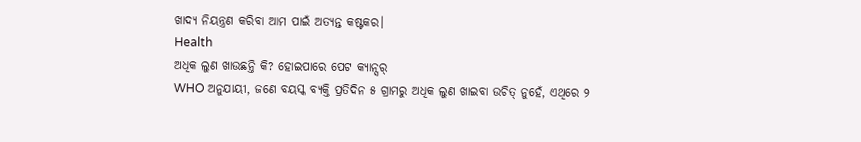ଖାଦ୍ୟ ନିୟନ୍ତ୍ରଣ କରିବା ଆମ ପାଇଁ ଅତ୍ୟନ୍ତ କଷ୍ଟକର।
Health
ଅଧିକ ଲୁଣ ଖାଉଛନ୍ତି କି? ହୋଇପାରେ ପେଟ କ୍ୟାନ୍ସର୍
WHO ଅନୁଯାୟୀ, ଜଣେ ବୟସ୍କ ବ୍ୟକ୍ତି ପ୍ରତିଦିନ ୫ ଗ୍ରାମରୁ ଅଧିକ ଲୁଣ ଖାଇବା ଉଚିତ୍ ନୁହେଁ, ଏଥିରେ ୨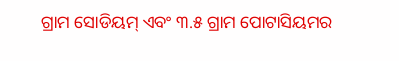ଗ୍ରାମ ସୋଡିୟମ୍ ଏବଂ ୩.୫ ଗ୍ରାମ ପୋଟାସିୟମର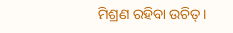ମିଶ୍ରଣ ରହିବା ଉଚିତ୍।